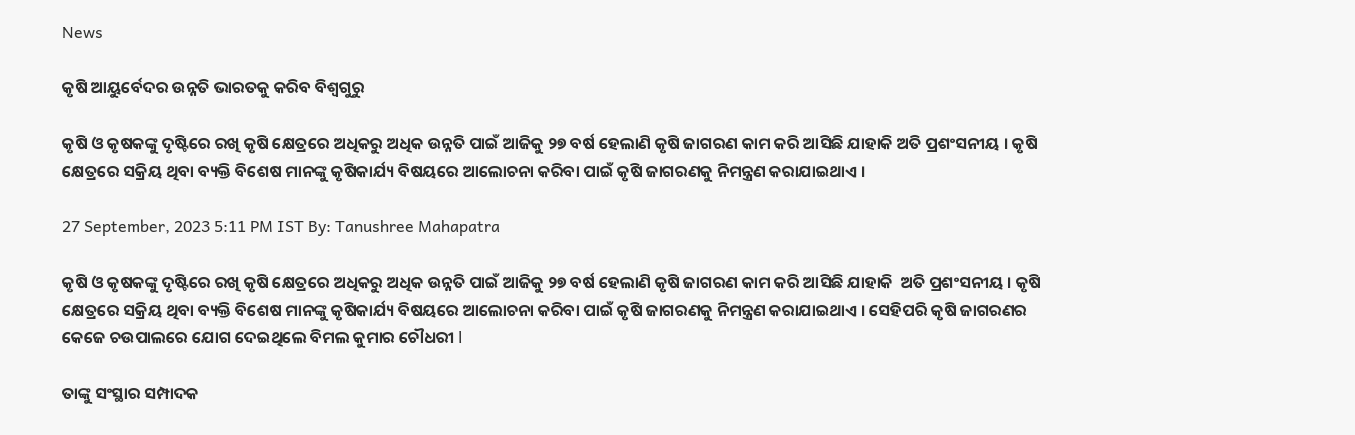News

କୃଷି ଆୟୁର୍ବେଦର ଉନ୍ନତି ଭାରତକୁ କରିବ ବିଶ୍ୱଗୁରୁ

କୃଷି ଓ କୃଷକଙ୍କୁ ଦୃଷ୍ଟିରେ ରଖି କୃଷି କ୍ଷେତ୍ରରେ ଅଧିକରୁ ଅଧିକ ଉନ୍ନତି ପାଇଁ ଆଜିକୁ ୨୭ ବର୍ଷ ହେଲାଣି କୃଷି ଜାଗରଣ କାମ କରି ଆସିଛି ଯାହାକି ଅତି ପ୍ରଶଂସନୀୟ । କୃଷି କ୍ଷେତ୍ରରେ ସକ୍ରିୟ ଥିବା ବ୍ୟକ୍ତି ବିଶେଷ ମାନଙ୍କୁ କୃଷିକାର୍ଯ୍ୟ ବିଷୟରେ ଆଲୋଚନା କରିବା ପାଇଁ କୃଷି ଜାଗରଣକୁ ନିମନ୍ତ୍ରଣ କରାଯାଇଥାଏ ।

27 September, 2023 5:11 PM IST By: Tanushree Mahapatra

କୃଷି ଓ କୃଷକଙ୍କୁ ଦୃଷ୍ଟିରେ ରଖି କୃଷି କ୍ଷେତ୍ରରେ ଅଧିକରୁ ଅଧିକ ଉନ୍ନତି ପାଇଁ ଆଜିକୁ ୨୭ ବର୍ଷ ହେଲାଣି କୃଷି ଜାଗରଣ କାମ କରି ଆସିଛି ଯାହାକି  ଅତି ପ୍ରଶଂସନୀୟ । କୃଷି କ୍ଷେତ୍ରରେ ସକ୍ରିୟ ଥିବା ବ୍ୟକ୍ତି ବିଶେଷ ମାନଙ୍କୁ କୃଷିକାର୍ଯ୍ୟ ବିଷୟରେ ଆଲୋଚନା କରିବା ପାଇଁ କୃଷି ଜାଗରଣକୁ ନିମନ୍ତ୍ରଣ କରାଯାଇଥାଏ । ସେହିପରି କୃଷି ଜାଗରଣର କେଜେ ଚଉପାଲରେ ଯୋଗ ଦେଇଥିଲେ ବିମଲ କୁମାର ଚୌଧରୀ l

ତାଙ୍କୁ ସଂସ୍ଥାର ସମ୍ପାଦକ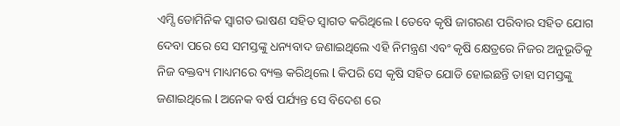ଏମ୍ସି ଡୋମିନିକ ସ୍ୱାଗତ ଭାଷଣ ସହିତ ସ୍ୱାଗତ କରିଥିଲେ l ତେବେ କୃଷି ଜାଗରଣ ପରିବାର ସହିତ ଯୋଗ ଦେବା ପରେ ସେ ସମସ୍ତଙ୍କୁ ଧନ୍ୟବାଦ ଜଣାଇଥିଲେ ଏହି ନିମନ୍ତ୍ରଣ ଏବଂ କୃଷି କ୍ଷେତ୍ରରେ ନିଜର ଅନୁଭୂତିକୁ ନିଜ ବକ୍ତବ୍ୟ ମାଧ୍ୟମରେ ବ୍ୟକ୍ତ କରିଥିଲେ l କିପରି ସେ କୃଷି ସହିତ ଯୋଡି ହୋଇଛନ୍ତି ତାହା ସମସ୍ତଙ୍କୁ ଜଣାଇଥିଲେ l ଅନେକ ବର୍ଷ ପର୍ଯ୍ୟନ୍ତ ସେ ବିଦେଶ ରେ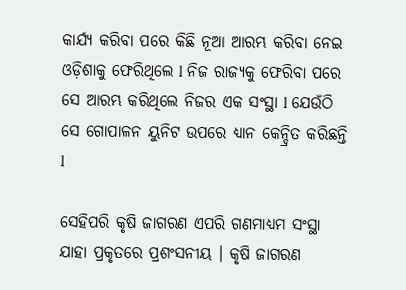କାର୍ଯ୍ୟ କରିବା ପରେ କିଛି ନୂଆ ଆରମ୍ଭ କରିବା ନେଇ ଓଡ଼ିଶାକୁ ଫେରିଥିଲେ l ନିଜ ରାଜ୍ୟକୁ ଫେରିବା ପରେ ସେ ଆରମ୍ଭ କରିଥିଲେ ନିଜର ଏକ ସଂସ୍ଥା l ଯେଉଁଠି ସେ ଗୋପାଳନ ୟୁନିଟ ଉପରେ ଧ୍ୟାନ କେନ୍ଦ୍ରିତ କରିଛନ୍ତି l

ସେହିପରି କୃଷି ଜାଗରଣ ଏପରି ଗଣମାଧ୍ୟମ ସଂସ୍ଥା ଯାହା ପ୍ରକୃତରେ ପ୍ରଶଂସନୀୟ । କୃଷି ଜାଗରଣ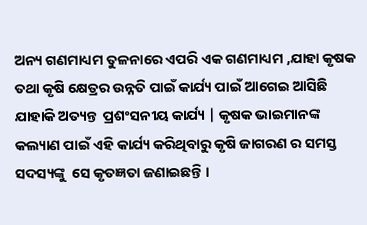ଅନ୍ୟ ଗଣମାଧ୍ୟମ ତୁଳନାରେ ଏପରି ଏକ ଗଣମାଧ୍ୟମ ,ଯାହା କୃଷକ ତଥା କୃଷି କ୍ଷେତ୍ରର ଉନ୍ନତି ପାଇଁ କାର୍ଯ୍ୟ ପାଇଁ ଆଗେଇ ଆସିଛି ଯାହାକି ଅତ୍ୟନ୍ତ  ପ୍ରଶଂସନୀୟ କାର୍ଯ୍ୟ | କୃଷକ ଭାଇମାନଙ୍କ କଲ୍ୟାଣ ପାଇଁ ଏହି କାର୍ଯ୍ୟ କରିଥିବାରୁ କୃଷି ଜାଗରଣ ର ସମସ୍ତ ସଦସ୍ୟଙ୍କୁ  ସେ କୃତଜ୍ଞତା ଜଣାଇଛନ୍ତି ।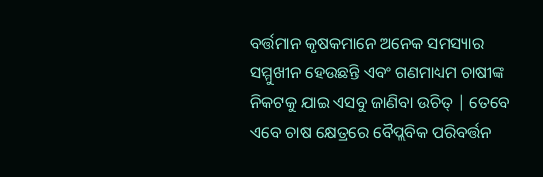ବର୍ତ୍ତମାନ କୃଷକମାନେ ଅନେକ ସମସ୍ୟାର ସମ୍ମୁଖୀନ ହେଉଛନ୍ତି ଏବଂ ଗଣମାଧ୍ୟମ ଚାଷୀଙ୍କ ନିକଟକୁ ଯାଇ ଏସବୁ ଜାଣିବା ଉଚିତ୍ | ତେବେ ଏବେ ଚାଷ କ୍ଷେତ୍ରରେ ବୈପ୍ଲବିକ ପରିବର୍ତ୍ତନ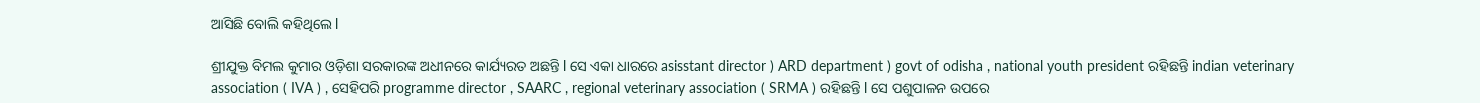ଆସିଛି ବୋଲି କହିଥିଲେ l

ଶ୍ରୀଯୁକ୍ତ ବିମଲ କୁମାର ଓଡ଼ିଶା ସରକାରଙ୍କ ଅଧୀନରେ କାର୍ଯ୍ୟରତ ଅଛନ୍ତି l ସେ ଏକା ଧାରରେ asisstant director ) ARD department ) govt of odisha , national youth president ରହିଛନ୍ତି indian veterinary association ( IVA ) , ସେହିପରି programme director , SAARC , regional veterinary association ( SRMA ) ରହିଛନ୍ତି l ସେ ପଶୁପାଳନ ଉପରେ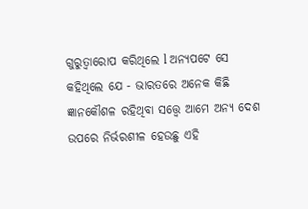ଗୁରୁତ୍ୱାରୋପ କରିଥିଲେ l ଅନ୍ୟପଟେ ସେ କହିଥିଲେ ଯେ - ଭାରତରେ ଅନେକ କିଛି ଜ୍ଞାନକୌଶଳ ରହିଥିବା ସତ୍ତ୍ୱେ ଆମେ ଅନ୍ୟ ଦେଶ ଉପରେ ନିର୍ଭରଶୀଳ ହେଉଛୁ ଏହି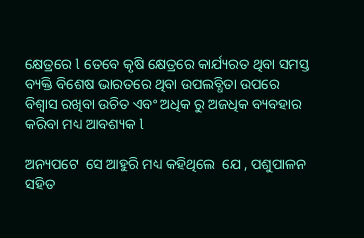କ୍ଷେତ୍ରରେ l ତେବେ କୃଷି କ୍ଷେତ୍ରରେ କାର୍ଯ୍ୟରତ ଥିବା ସମସ୍ତ ବ୍ୟକ୍ତି ବିଶେଷ ଭାରତରେ ଥିବା ଉପଲବ୍ଧିତା ଉପରେ ବିଶ୍ୱାସ ରଖିବା ଉଚିତ ଏବଂ ଅଧିକ ରୁ ଅଜଧିକ ବ୍ୟବହାର କରିବା ମଧ୍ୟ ଆବଶ୍ୟକ l

ଅନ୍ୟପଟେ  ସେ ଆହୁରି ମଧ୍ୟ କହିଥିଲେ  ଯେ , ପଶୁପାଳନ ସହିତ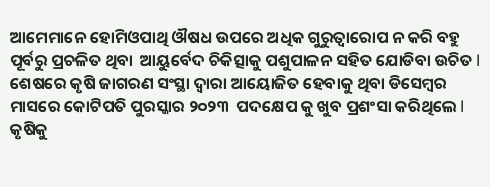ଆମେମାନେ ହୋମିଓପାଥି ଔଷଧ ଉପରେ ଅଧିକ ଗୁରୁତ୍ୱାରୋପ ନ କରି ବହୁ ପୂର୍ବରୁ ପ୍ରଚଳିତ ଥିବା  ଆୟୁର୍ବେଦ ଚିକିତ୍ସାକୁ ପଶୁପାଳନ ସହିତ ଯୋଡିବା ଉଚିତ l ଶେଷରେ କୃଷି ଜାଗରଣ ସଂସ୍ଥା ଦ୍ୱାରା ଆୟୋଜିତ ହେବାକୁ ଥିବା ଡିସେମ୍ବର ମାସରେ କୋଟିପତି ପୁରସ୍କାର ୨୦୨୩  ପଦକ୍ଷେପ କୁ ଖୁବ ପ୍ରଶଂସା କରିଥିଲେ l କୃଷିକୁ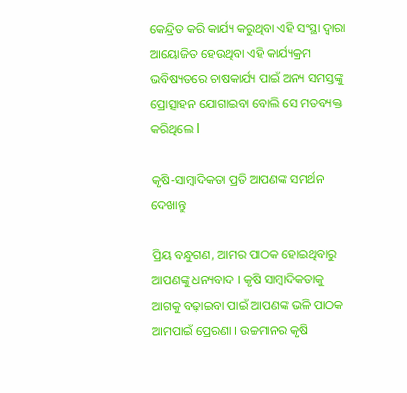କେନ୍ଦ୍ରିତ କରି କାର୍ଯ୍ୟ କରୁଥିବା ଏହି ସଂସ୍ଥା ଦ୍ୱାରା ଆୟୋଜିତ ହେଉଥିବା ଏହି କାର୍ଯ୍ୟକ୍ରମ ଭବିଷ୍ୟତରେ ଚାଷକାର୍ଯ୍ୟ ପାଇଁ ଅନ୍ୟ ସମସ୍ତଙ୍କୁ ପ୍ରୋତ୍ସାହନ ଯୋଗାଇବା ବୋଲି ସେ ମତବ୍ୟକ୍ତ କରିଥିଲେ l

କୃଷି-ସାମ୍ବାଦିକତା ପ୍ରତି ଆପଣଙ୍କ ସମର୍ଥନ ଦେଖାନ୍ତୁ

ପ୍ରିୟ ବନ୍ଧୁଗଣ, ଆମର ପାଠକ ହୋଇଥିବାରୁ ଆପଣଙ୍କୁ ଧନ୍ୟବାଦ । କୃଷି ସାମ୍ବାଦିକତାକୁ ଆଗକୁ ବଢ଼ାଇବା ପାଇଁ ଆପଣଙ୍କ ଭଳି ପାଠକ ଆମପାଇଁ ପ୍ରେରଣା । ଉଚ୍ଚମାନର କୃଷି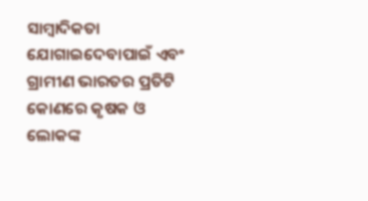ସାମ୍ବାଦିକତା ଯୋଗାଇଦେବାପାଇଁ ଏବଂ ଗ୍ରାମୀଣ ଭାରତର ପ୍ରତିଟି କୋଣରେ କୃଷକ ଓ ଲୋକଙ୍କ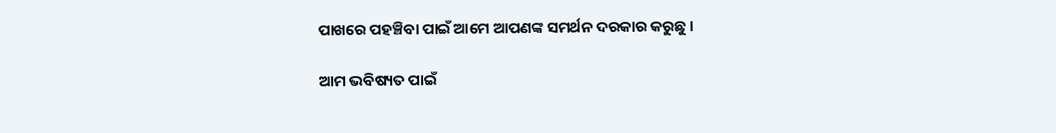ପାଖରେ ପହଞ୍ଚିବା ପାଇଁ ଆମେ ଆପଣଙ୍କ ସମର୍ଥନ ଦରକାର କରୁଛୁ ।

ଆମ ଭବିଷ୍ୟତ ପାଇଁ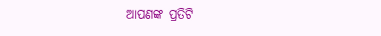ଆପଣଙ୍କ ପ୍ରତିଟି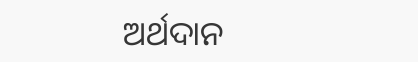ଅର୍ଥଦାନ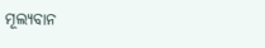ମୂଲ୍ୟବାନ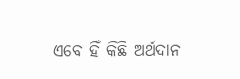ଏବେ ହିଁ କିଛି ଅର୍ଥଦାନ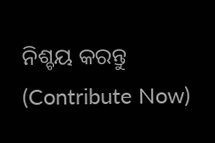ନିଶ୍ଚୟ କରନ୍ତୁ (Contribute Now)